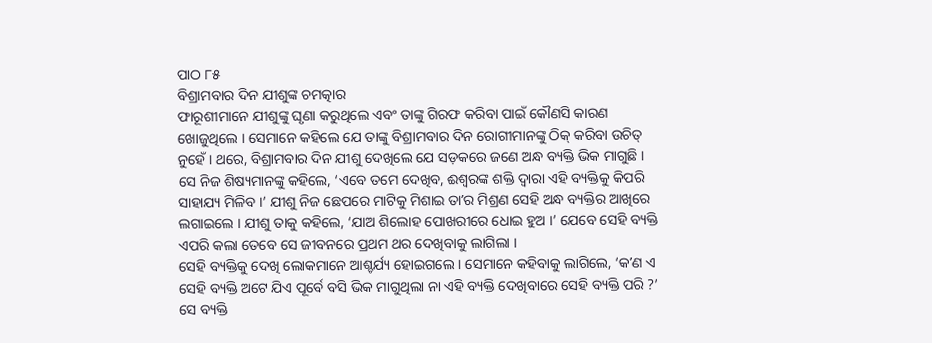ପାଠ ୮୫
ବିଶ୍ରାମବାର ଦିନ ଯୀଶୁଙ୍କ ଚମତ୍କାର
ଫାରୂଶୀମାନେ ଯୀଶୁଙ୍କୁ ଘୃଣା କରୁଥିଲେ ଏବଂ ତାଙ୍କୁ ଗିରଫ କରିବା ପାଇଁ କୌଣସି କାରଣ ଖୋଜୁଥିଲେ । ସେମାନେ କହିଲେ ଯେ ତାଙ୍କୁ ବିଶ୍ରାମବାର ଦିନ ରୋଗୀମାନଙ୍କୁ ଠିକ୍ କରିବା ଉଚିତ୍ ନୁହେଁ । ଥରେ, ବିଶ୍ରାମବାର ଦିନ ଯୀଶୁ ଦେଖିଲେ ଯେ ସଡ଼କରେ ଜଣେ ଅନ୍ଧ ବ୍ୟକ୍ତି ଭିକ ମାଗୁଛି । ସେ ନିଜ ଶିଷ୍ୟମାନଙ୍କୁ କହିଲେ, ‘ଏବେ ତମେ ଦେଖିବ, ଈଶ୍ୱରଙ୍କ ଶକ୍ତି ଦ୍ୱାରା ଏହି ବ୍ୟକ୍ତିକୁ କିପରି ସାହାଯ୍ୟ ମିଳିବ ।’ ଯୀଶୁ ନିଜ ଛେପରେ ମାଟିକୁ ମିଶାଇ ତାʼର ମିଶ୍ରଣ ସେହି ଅନ୍ଧ ବ୍ୟକ୍ତିର ଆଖିରେ ଲଗାଇଲେ । ଯୀଶୁ ତାକୁ କହିଲେ, ‘ଯାଅ ଶିଲୋହ ପୋଖରୀରେ ଧୋଇ ହୁଅ ।’ ଯେବେ ସେହି ବ୍ୟକ୍ତି ଏପରି କଲା ତେବେ ସେ ଜୀବନରେ ପ୍ରଥମ ଥର ଦେଖିବାକୁ ଲାଗିଲା ।
ସେହି ବ୍ୟକ୍ତିକୁ ଦେଖି ଲୋକମାନେ ଆଶ୍ଚର୍ଯ୍ୟ ହୋଇଗଲେ । ସେମାନେ କହିବାକୁ ଲାଗିଲେ, ‘କʼଣ ଏ ସେହି ବ୍ୟକ୍ତି ଅଟେ ଯିଏ ପୂର୍ବେ ବସି ଭିକ ମାଗୁଥିଲା ନା ଏହି ବ୍ୟକ୍ତି ଦେଖିବାରେ ସେହି ବ୍ୟକ୍ତି ପରି ?’ ସେ ବ୍ୟକ୍ତି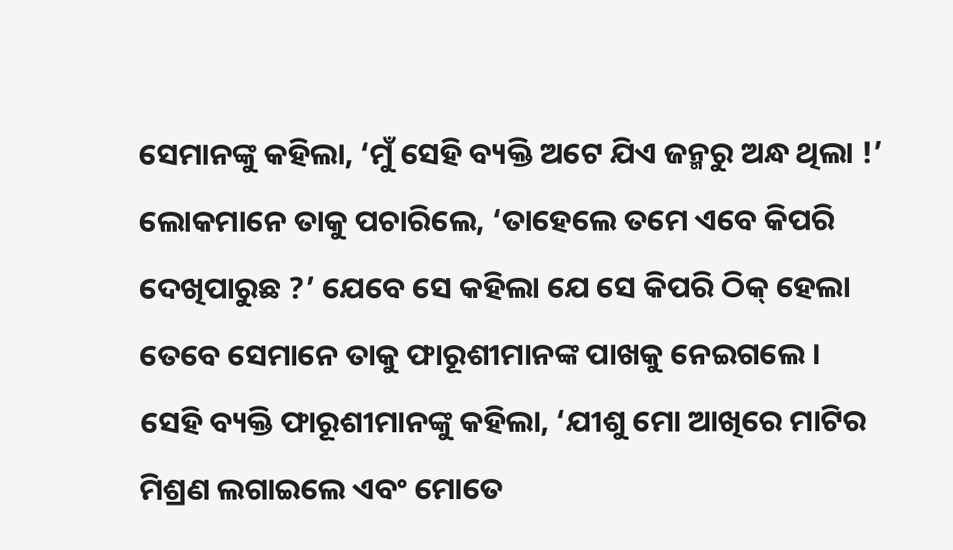ସେମାନଙ୍କୁ କହିଲା, ‘ମୁଁ ସେହି ବ୍ୟକ୍ତି ଅଟେ ଯିଏ ଜନ୍ମରୁ ଅନ୍ଧ ଥିଲା !’ ଲୋକମାନେ ତାକୁ ପଚାରିଲେ, ‘ତାହେଲେ ତମେ ଏବେ କିପରି ଦେଖିପାରୁଛ ?’ ଯେବେ ସେ କହିଲା ଯେ ସେ କିପରି ଠିକ୍ ହେଲା ତେବେ ସେମାନେ ତାକୁ ଫାରୂଶୀମାନଙ୍କ ପାଖକୁ ନେଇଗଲେ ।
ସେହି ବ୍ୟକ୍ତି ଫାରୂଶୀମାନଙ୍କୁ କହିଲା, ‘ଯୀଶୁ ମୋ ଆଖିରେ ମାଟିର ମିଶ୍ରଣ ଲଗାଇଲେ ଏବଂ ମୋତେ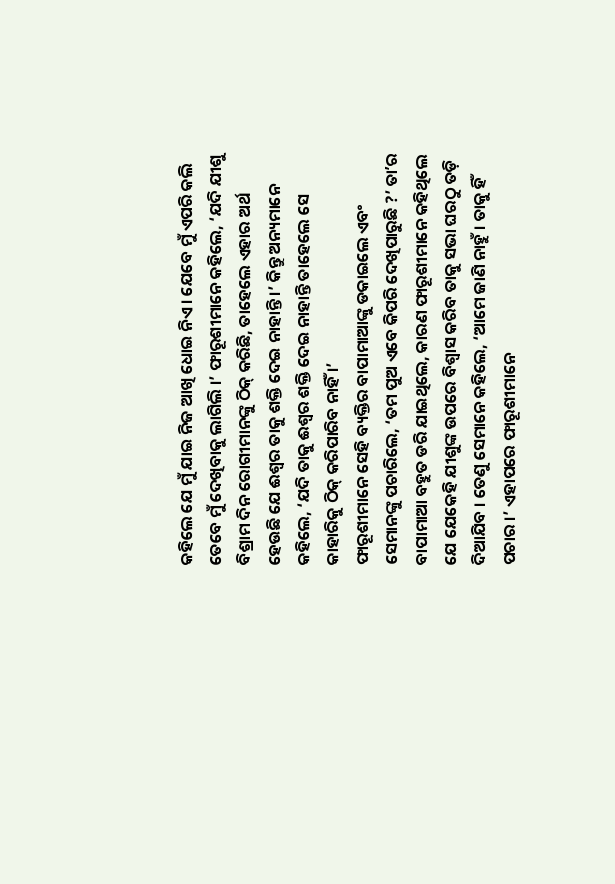କହିଲେ ଯେ ମୁଁ ଯାଇ ନିଜ ଆଖି ଧୋଇ ନିଏ । ଯେବେ ମୁଁ ଏପରି କଲି ତେବେ ମୁଁ ଦେଖିବାକୁ ଲାଗିଲି ।’ ଫାରୂଶୀମାନେ କହିଲେ, ‘ଯଦି ଯୀଶୁ ବିଶ୍ରାମ ଦିନ ରୋଗୀମାନଙ୍କୁ ଠିକ୍ କରିଛି, ତାହେଲେ ଏହାର ଅର୍ଥ ହେଉଛି ଯେ ଈଶ୍ୱର ତାକୁ ଶକ୍ତି ଦେଇ ନାହାନ୍ତି ।’ କିନ୍ତୁ ଅନ୍ୟମାନେ କହିଲେ, ‘ଯଦି ତାକୁ ଈଶ୍ୱର ଶକ୍ତି ଦେଇ ନାହାନ୍ତି ତାହେଲେ ସେ କାହାରିକୁ ଠିକ୍ କରିପାରିବ ନାହିଁ ।’
ଫାରୂଶୀମାନେ ସେହି ବ୍ୟକ୍ତିର ବାପାମାଆଙ୍କୁ ଡକାଇଲେ ଏବଂ ସେମାନଙ୍କୁ ପଚାରିଲେ, ‘ତମ ପୁଅ ଏବେ କିପରି ଦେଖିପାରୁଛି ?’ ତାʼର ବାପାମାଆ ବହୁତ ଡରି ଯାଇଥିଲେ, କାରଣ ଫାରୂଶୀମାନେ କହିଥିଲେ ଯେ ଯେକେହି ଯୀଶୁଙ୍କ ଉପରେ ବିଶ୍ୱାସ କରିବ ତାକୁ ସଭା ଘରଠୁ ତଡ଼ି ଦିଆଯିବ । ତେଣୁ ସେମାନେ କହିଲେ, ‘ଆମେ ଜାଣି ନାହୁଁ । ତାକୁ ହିଁ ପଚାର ।’ ଏହାପରେ ଫାରୂଶୀମାନେ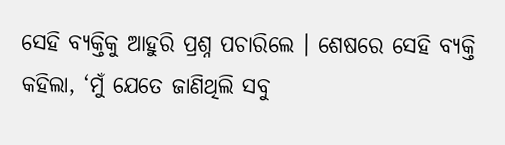ସେହି ବ୍ୟକ୍ତିକୁ ଆହୁରି ପ୍ରଶ୍ନ ପଚାରିଲେ । ଶେଷରେ ସେହି ବ୍ୟକ୍ତି କହିଲା, ‘ମୁଁ ଯେତେ ଜାଣିଥିଲି ସବୁ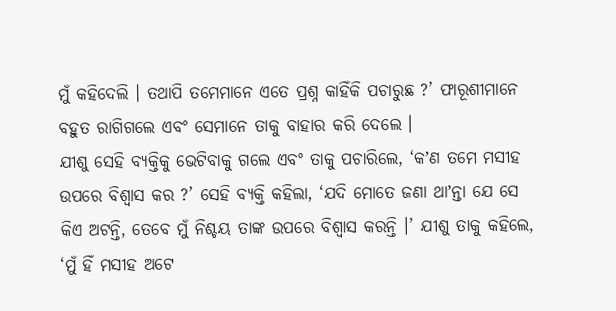ମୁଁ କହିଦେଲି । ତଥାପି ତମେମାନେ ଏତେ ପ୍ରଶ୍ନ କାହିଁକି ପଚାରୁଛ ?’ ଫାରୂଶୀମାନେ ବହୁତ ରାଗିଗଲେ ଏବଂ ସେମାନେ ତାକୁ ବାହାର କରି ଦେଲେ ।
ଯୀଶୁ ସେହି ବ୍ୟକ୍ତିକୁ ଭେଟିବାକୁ ଗଲେ ଏବଂ ତାକୁ ପଚାରିଲେ, ‘କʼଣ ତମେ ମସୀହ ଉପରେ ବିଶ୍ୱାସ କର ?’ ସେହି ବ୍ୟକ୍ତି କହିଲା, ‘ଯଦି ମୋତେ ଜଣା ଥାʼନ୍ତା ଯେ ସେ କିଏ ଅଟନ୍ତି, ତେବେ ମୁଁ ନିଶ୍ଚୟ ତାଙ୍କ ଉପରେ ବିଶ୍ୱାସ କରନ୍ତି ।’ ଯୀଶୁ ତାକୁ କହିଲେ, ‘ମୁଁ ହିଁ ମସୀହ ଅଟେ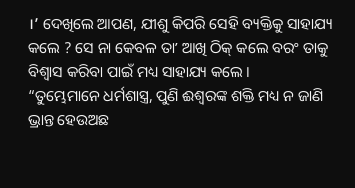।’ ଦେଖିଲେ ଆପଣ, ଯୀଶୁ କିପରି ସେହି ବ୍ୟକ୍ତିକୁ ସାହାଯ୍ୟ କଲେ ? ସେ ନା କେବଳ ତାʼ ଆଖି ଠିକ୍ କଲେ ବରଂ ତାକୁ ବିଶ୍ୱାସ କରିବା ପାଇଁ ମଧ୍ୟ ସାହାଯ୍ୟ କଲେ ।
“ତୁମ୍ଭେମାନେ ଧର୍ମଶାସ୍ତ୍ର, ପୁଣି ଈଶ୍ୱରଙ୍କ ଶକ୍ତି ମଧ୍ୟ ନ ଜାଣି ଭ୍ରାନ୍ତ ହେଉଅଛ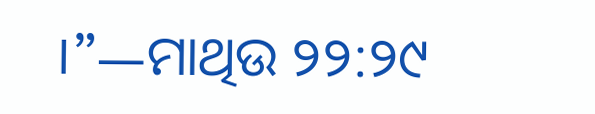।”—ମାଥିଉ ୨୨:୨୯